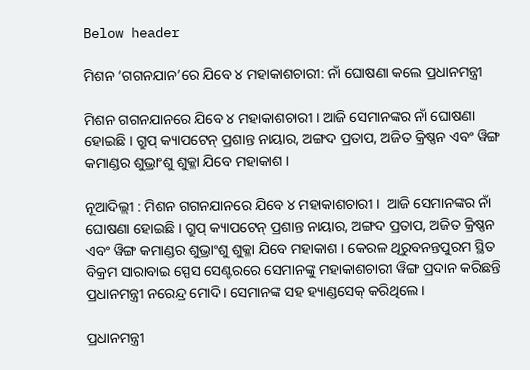Below header

ମିଶନ ‘ଗଗନଯାନ’ରେ ଯିବେ ୪ ମହାକାଶଚାରୀ: ନାଁ ଘୋଷଣା କଲେ ପ୍ରଧାନମନ୍ତ୍ରୀ

ମିଶନ ଗଗନଯାନରେ ଯିବେ ୪ ମହାକାଶଚାରୀ । ଆଜି ସେମାନଙ୍କର ନାଁ ଘୋଷଣା ହୋଇଛି । ଗ୍ରୁପ୍ କ୍ୟାପଟେନ୍ ପ୍ରଶାନ୍ତ ନାୟାର, ଅଙ୍ଗଦ ପ୍ରତାପ, ଅଜିତ କ୍ରିଷ୍ଣନ ଏବଂ ୱିଙ୍ଗ କମାଣ୍ଡର ଶୁଭ୍ରାଂଶୁ ଶୁକ୍ଳା ଯିବେ ମହାକାଶ ।

ନୂଆଦିଲ୍ଲୀ : ମିଶନ ଗଗନଯାନରେ ଯିବେ ୪ ମହାକାଶଚାରୀ ।  ଆଜି ସେମାନଙ୍କର ନାଁ ଘୋଷଣା ହୋଇଛି । ଗ୍ରୁପ୍ କ୍ୟାପଟେନ୍ ପ୍ରଶାନ୍ତ ନାୟାର, ଅଙ୍ଗଦ ପ୍ରତାପ, ଅଜିତ କ୍ରିଷ୍ଣନ ଏବଂ ୱିଙ୍ଗ କମାଣ୍ଡର ଶୁଭ୍ରାଂଶୁ ଶୁକ୍ଳା ଯିବେ ମହାକାଶ । କେରଳ ଥିରୁବନନ୍ତପୁରମ ସ୍ଥିତ ବିକ୍ରମ ସାରାବାଇ ସ୍ପେସ ସେଣ୍ଟରରେ ସେମାନଙ୍କୁ ମହାକାଶଚାରୀ ୱିଙ୍ଗ ପ୍ରଦାନ କରିଛନ୍ତି ପ୍ରଧାନମନ୍ତ୍ରୀ ନରେନ୍ଦ୍ର ମୋଦି। ସେମାନଙ୍କ ସହ ହ୍ୟାଣ୍ଡସେକ୍ କରିଥିଲେ ।

ପ୍ରଧାନମନ୍ତ୍ରୀ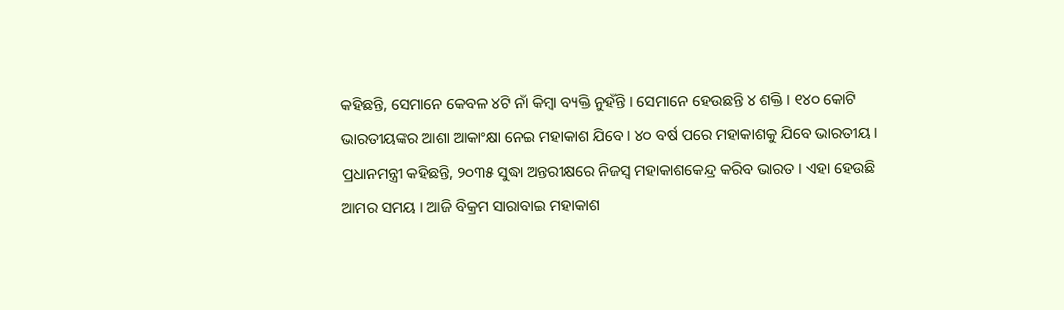କହିଛନ୍ତି, ସେମାନେ କେବଳ ୪ଟି ନାଁ କିମ୍ବା ବ୍ୟକ୍ତି ନୁହଁନ୍ତି । ସେମାନେ ହେଉଛନ୍ତି ୪ ଶକ୍ତି । ୧୪୦ କୋଟି ଭାରତୀୟଙ୍କର ଆଶା ଆକାଂକ୍ଷା ନେଇ ମହାକାଶ ଯିବେ । ୪୦ ବର୍ଷ ପରେ ମହାକାଶକୁ ଯିବେ ଭାରତୀୟ । ପ୍ରଧାନମନ୍ତ୍ରୀ କହିଛନ୍ତି, ୨୦୩୫ ସୁଦ୍ଧା ଅନ୍ତରୀକ୍ଷରେ ନିଜସ୍ବ ମହାକାଶକେନ୍ଦ୍ର କରିବ ଭାରତ । ଏହା ହେଉଛି ଆମର ସମୟ । ଆଜି ବିକ୍ରମ ସାରାବାଇ ମହାକାଶ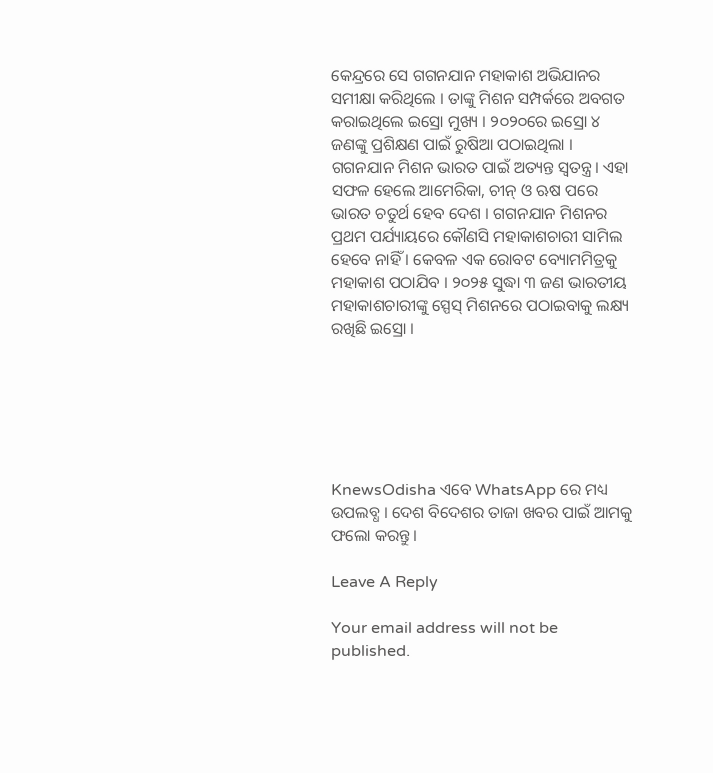କେନ୍ଦ୍ରରେ ସେ ଗଗନଯାନ ମହାକାଶ ଅଭିଯାନର ସମୀକ୍ଷା କରିଥିଲେ । ତାଙ୍କୁ ମିଶନ ସମ୍ପର୍କରେ ଅବଗତ କରାଇଥିଲେ ଇସ୍ରୋ ମୁଖ୍ୟ । ୨୦୨୦ରେ ଇସ୍ରୋ ୪ ଜଣଙ୍କୁ ପ୍ରଶିକ୍ଷଣ ପାଇଁ ରୁଷିଆ ପଠାଇଥିଲା । ଗଗନଯାନ ମିଶନ ଭାରତ ପାଇଁ ଅତ୍ୟନ୍ତ ସ୍ୱତନ୍ତ୍ର। ଏହା ସଫଳ ହେଲେ ଆମେରିକା, ଚୀନ୍ ଓ ଋଷ ପରେ ଭାରତ ଚତୁର୍ଥ ହେବ ଦେଶ । ଗଗନଯାନ ମିଶନର ପ୍ରଥମ ପର୍ଯ୍ୟାୟରେ କୌଣସି ମହାକାଶଚାରୀ ସାମିଲ ହେବେ ନାହିଁ । କେବଳ ଏକ ରୋବଟ ବ୍ୟୋମମିତ୍ରକୁ ମହାକାଶ ପଠାଯିବ । ୨୦୨୫ ସୁଦ୍ଧା ୩ ଜଣ ଭାରତୀୟ ମହାକାଶଚାରୀଙ୍କୁ ସ୍ପେସ୍ ମିଶନରେ ପଠାଇବାକୁ ଲକ୍ଷ୍ୟ ରଖିଛି ଇସ୍ରୋ ।






KnewsOdisha ଏବେ WhatsApp ରେ ମଧ୍ୟ ଉପଲବ୍ଧ । ଦେଶ ବିଦେଶର ତାଜା ଖବର ପାଇଁ ଆମକୁ ଫଲୋ କରନ୍ତୁ ।

Leave A Reply

Your email address will not be published.